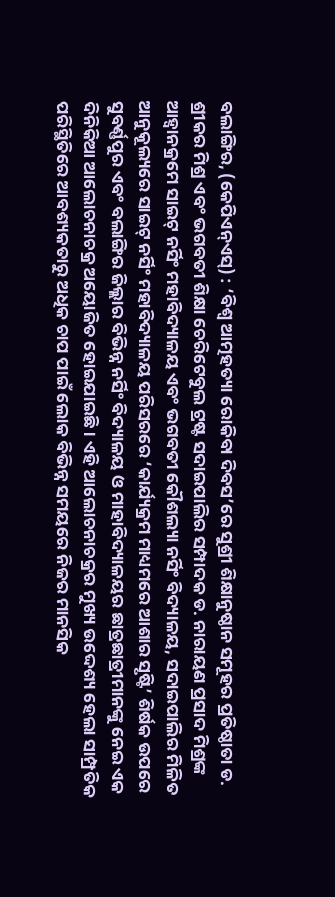ବଲାଙ୍ଗିର, (କେପିଏନ୍ଏସ୍) : ‘ବିଶ୍ୱ ଆତ୍ମହତ୍ୟା ରୋକିବା ଦିବସ’ରେ ସୁଶ୍ରୀ ଶିକ୍ଷାନୁଷ୍ଠାନ ସମୂହର ପ୍ରତିଷ୍ଠାତା ଡ. ଶ୍ରୀକର ମିଶ୍ର ଏବଂ ଭଗବତୀ ଶିକ୍ଷା ଚେରିଟେବୁଲ ଟ୍ରଷ୍ଟ ସଦାଇପାଲିର ସମ୍ପାଦକ ଡ. ନାରାୟଣ ପ୍ରସାଦ ମିଶ୍ରଙ୍କ ଆହ୍ୱାନକ୍ରମେ ସାଇଟ୍ ନର୍ସିଂ ମହାବିଦ୍ୟାଳୟ ଏବଂ ଭଗବତୀ କୌଶଲ୍ୟା ନର୍ସିଂ ବିଦ୍ୟାଳୟ, ସଦାଇପାଲିର ମିଳିତ ଆନୁକୂଲ୍ୟରେ ସାଇଟ୍ ନର୍ସିଂ ମହାବିଦ୍ୟାଳୟ ପରିସରରେ ‘କାର୍ଯ୍ୟକ୍ରମ ମାଧ୍ୟମରେ ଆଶାର ସୃଷ୍ଟି’ ଶିର୍ଷକ ଉପରେ ସୁବର୍ଣ୍ଣପୁର ଏବଂ ବଲାଙ୍ଗିର ଜିଲ୍ଲାର ବିଭିନ୍ନ ନର୍ସିଂ ବିଦ୍ୟାଳୟ ଓ ମାହାବିଦ୍ୟାଳୟର ଛାତ୍ରଛାତ୍ରୀମାନଙ୍କୁ ନେଇ ଏକ ଦିନିକିଆ ଆଲୋଚନାଚକ୍ର ଅୟୋଜିତ ହୋଇଯାଇଛି । ଏହି ଆଲୋଚନାଚକ୍ରର ମୁଖ୍ୟ ଉଦ୍ଦେଶ୍ୟ ହେଲା ସାମ୍ପ୍ରତିକ ପରିସ୍ଥିତିରେ ଆବଶ୍ୟକତାରୁ ଅଧିକ ଚାପ ପାଇଁ ଲୋକ ବିଭିନ୍ନ ସମୟରେ ନିଜର ମାନସିକ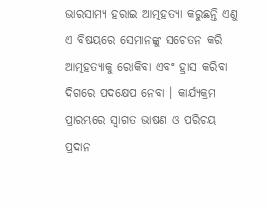ଭାରସାମ୍ୟ ହରାଇ ଆତ୍ମହତ୍ୟା କରୁଛନ୍ତି ଏଣୁ ଏ ବିଷୟରେ ସେମାନଙ୍କୁ ସଚେତନ କରି ଆତ୍ମହତ୍ୟାକୁ ରୋକିବା ଏବଂ ହ୍ରାସ କରିବା ଦିଗରେ ପଦକ୍ଷେପ ନେବା । କାର୍ଯ୍ୟକ୍ରମ ପ୍ରାରମ୍ଭରେ ସ୍ୱାଗତ ଭାଷଣ ଓ ପରିଚୟ ପ୍ରଦାନ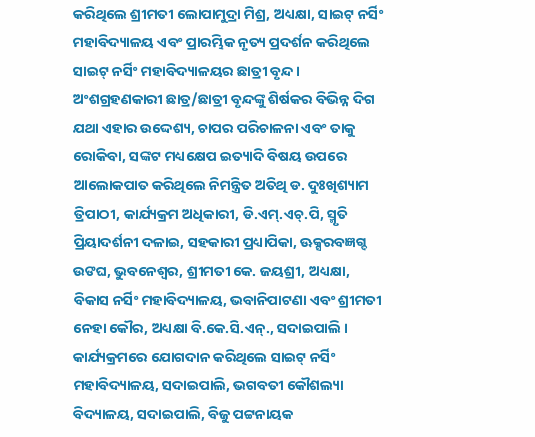କରିଥିଲେ ଶ୍ରୀମତୀ ଲୋପାମୁଦ୍ରା ମିଶ୍ର, ଅଧ୍ୟକ୍ଷା, ସାଇଟ୍ ନର୍ସିଂ ମହାବିଦ୍ୟାଳୟ ଏବଂ ପ୍ରାରମ୍ଭିକ ନୃତ୍ୟ ପ୍ରଦର୍ଶନ କରିଥିଲେ ସାଇଟ୍ ନର୍ସିଂ ମହାବିଦ୍ୟାଳୟର ଛାତ୍ରୀ ବୃନ୍ଦ । ଅଂଶଗ୍ରହଣକାରୀ ଛାତ୍ର/ଛାତ୍ରୀ ବୃନ୍ଦଙ୍କୁ ଶିର୍ଷକର ବିଭିନ୍ନ ଦିଗ ଯଥା ଏହାର ଉଦ୍ଦେଶ୍ୟ, ଚାପର ପରିଚାଳନା ଏବଂ ତାକୁ ରୋକିବା, ସଙ୍କଟ ମଧ୍ୟକ୍ଷେପ ଇତ୍ୟାଦି ବିଷୟ ଉପରେ ଆଲୋକପାତ କରିଥିଲେ ନିମନ୍ତ୍ରିତ ଅତିଥି ଡ. ଦୁଃଖିଶ୍ୟାମ ତ୍ରିପାଠୀ, କାର୍ଯ୍ୟକ୍ରମ ଅଧିକାରୀ, ଡି.ଏମ୍.ଏଚ୍.ପି, ସ୍ମୃତି ପ୍ରିୟାଦର୍ଶନୀ ଦଳାଇ, ସହକାରୀ ପ୍ରଧ୍ୟାପିକା, ଊକ୍ସରବଜ୍ଞଗ୍ଦ ଉଙଘ, ଭୁବନେଶ୍ୱର, ଶ୍ରୀମତୀ କେ. ଜୟଶ୍ରୀ, ଅଧ୍ୟକ୍ଷା, ବିକାସ ନର୍ସିଂ ମହାବିଦ୍ୟାଳୟ, ଭବାନିପାଟଣା ଏବଂ ଶ୍ରୀମତୀ ନେହା କୌର, ଅଧ୍ୟକ୍ଷା ବି.କେ.ସି.ଏନ୍., ସଦାଇପାଲି । କାର୍ଯ୍ୟକ୍ରମରେ ଯୋଗଦାନ କରିଥିଲେ ସାଇଟ୍ ନର୍ସିଂ ମହାବିଦ୍ୟାଳୟ, ସଦାଇପାଲି, ଭଗବତୀ କୌଶଲ୍ୟା ବିଦ୍ୟାଳୟ, ସଦାଇପାଲି, ବିଜୁ ପଟ୍ଟନାୟକ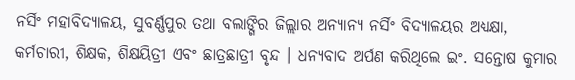ନର୍ସିଂ ମହାବିଦ୍ୟାଳୟ, ସୁବର୍ଣ୍ଣପୁର ତଥା ବଲାଙ୍ଗିର ଜିଲ୍ଲାର ଅନ୍ୟାନ୍ୟ ନର୍ସିଂ ବିଦ୍ୟାଳୟର ଅଧ୍ୟକ୍ଷା, କର୍ମଚାରୀ, ଶିକ୍ଷକ, ଶିକ୍ଷୟିତ୍ରୀ ଏବଂ ଛାତ୍ରଛାତ୍ରୀ ବୃନ୍ଦ । ଧନ୍ୟବାଦ ଅର୍ପଣ କରିଥିଲେ ଇଂ. ସନ୍ତୋଷ କୁମାର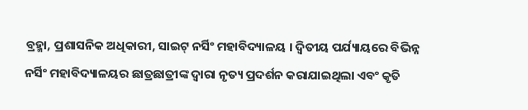ବ୍ରହ୍ମା, ପ୍ରଶାସନିକ ଅଧିକାରୀ, ସାଇଟ୍ ନର୍ସିଂ ମହାବିଦ୍ୟାଳୟ । ଦ୍ୱିତୀୟ ପର୍ଯ୍ୟାୟରେ ବିଭିନ୍ନ ନର୍ସିଂ ମହାବିଦ୍ୟାଳୟର ଛାତ୍ରଛାତ୍ରୀଙ୍କ ଦ୍ୱାରା ନୃତ୍ୟ ପ୍ରଦର୍ଶନ କରାଯାଇଥିଲା ଏବଂ କୃତି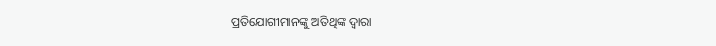ପ୍ରତିଯୋଗୀମାନଙ୍କୁ ଅତିଥିଙ୍କ ଦ୍ୱାରା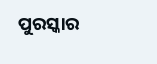ପୁରସ୍କାର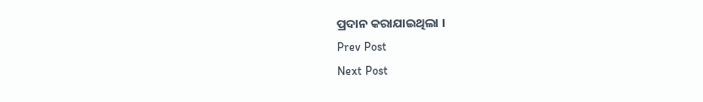ପ୍ରଦାନ କରାଯାଇଥିଲା ।
Prev Post
Next Post